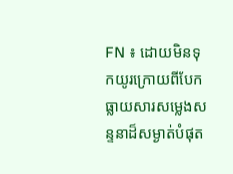FN ៖ ដោយមិនទុកយូរក្រោយពីបែកធ្លាយសារសម្លេងសន្ទនាដ៏សម្ងាត់បំផុត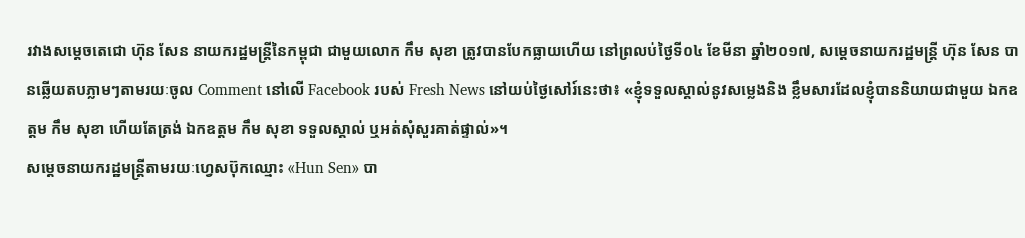រវាងសម្តេចតេជោ ហ៊ុន សែន នាយករដ្ឋមន្រ្តីនៃកម្ពុជា ជាមួយលោក កឹម សុខា ត្រូវបានបែកធ្លាយហើយ នៅព្រលប់ថ្ងៃទី០៤ ខែមីនា ឆ្នាំ២០១៧, សម្តេចនាយករដ្ឋមន្រ្តី ហ៊ុន សែន បានឆ្លើយតបភ្លាមៗតាមរយៈចូល Comment នៅលើ Facebook របស់ Fresh News នៅយប់ថ្ងៃសៅរ៍នេះថា៖ «ខ្ញុំទទួលស្គាល់នូវសម្លេងនិង ខ្លឹមសារដែលខ្ញុំបាននិយាយជាមួយ ឯកឧត្តម កឹម សុខា ហើយតែត្រង់ ឯកឧត្តម កឹម សុខា ទទួលស្គាល់ ឬអត់សុំសួរគាត់ផ្ទាល់»។
សម្តេចនាយករដ្ឋមន្រ្តីតាមរយៈហ្វេសប៊ុកឈ្មោះ «Hun Sen» បា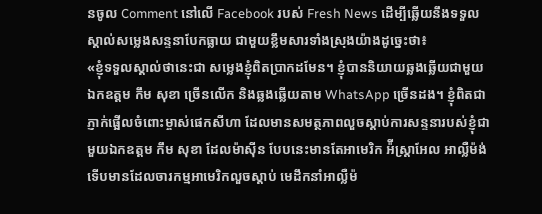នចូល Comment នៅលើ Facebook របស់ Fresh News ដើម្បីឆ្លើយនឹងទទួល ស្គាល់សម្លេងសន្ទនាបែកធ្លាយ ជាមួយខ្លឹមសារទាំងស្រុងយ៉ាងដូច្នេះថា៖
«ខ្ញុំទទួលស្គាល់ថានេះជា សម្លេងខ្ញុំពិតប្រាកដមែន។ ខ្ញុំបាននិយាយឆ្លងឆ្លើយជាមួយឯកឧត្តម កឹម សុខា ច្រើនលើក និងឆ្លងឆ្លើយតាម WhatsApp ច្រើនដង។ ខ្ញុំពិតជាភ្ញាក់ផ្អើលចំពោះម្ចាស់ផេកសីហា ដែលមានសមត្ថភាពលួចស្តាប់ការសន្ទនារបស់ខ្ញុំជាមួយឯកឧត្តម កឹម សុខា ដែលម៉ាស៊ីន បែបនេះមានតែអាមេរិក អ៉ីស្ត្រាអែល អាល្លឺម៉ង់ ទើបមានដែលចារកម្មអាមេរិកលួចស្តាប់ មេដឹកនាំអាល្លឺម៉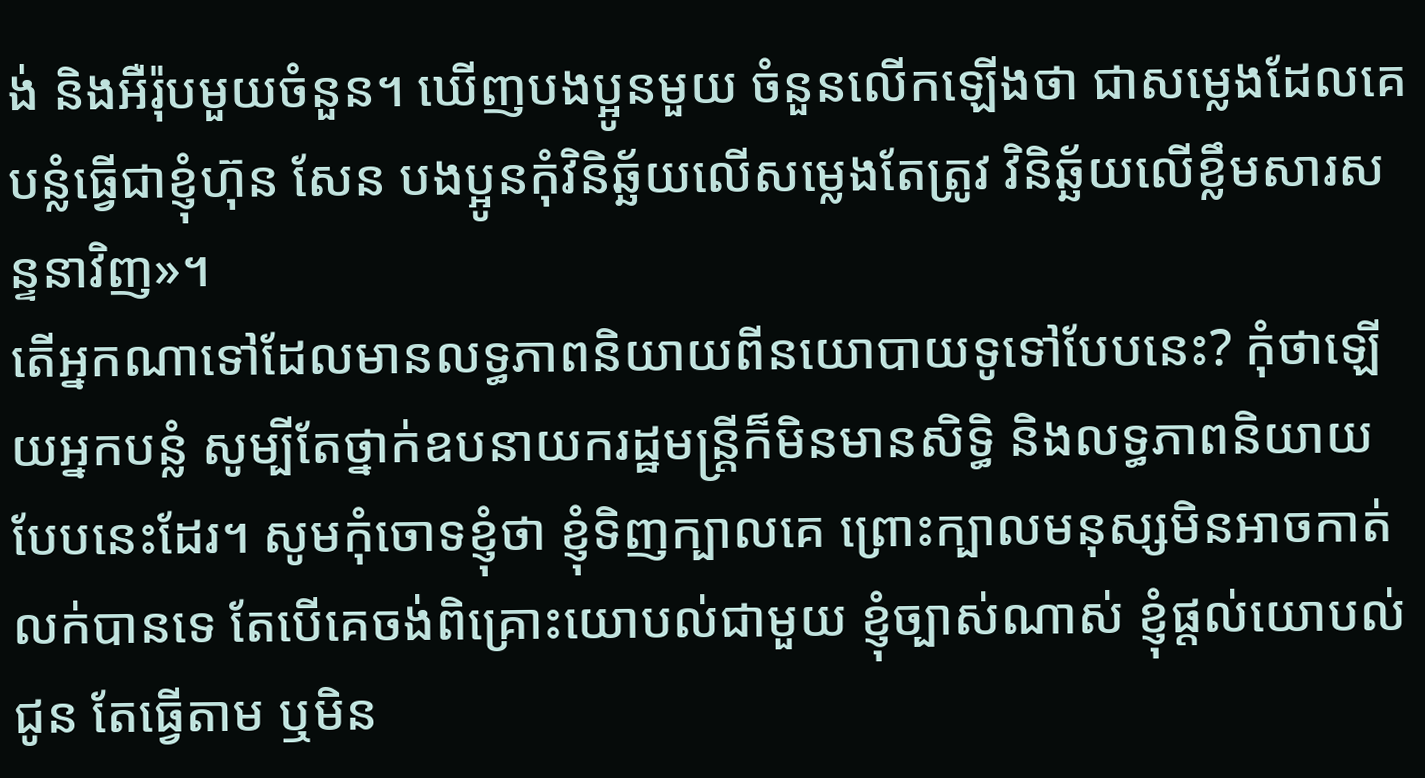ង់ និងអឺរ៉ុបមួយចំនួន។ ឃើញបងប្អូនមួយ ចំនួនលើកឡើងថា ជាសម្លេងដែលគេបន្លំធ្វើជាខ្ញុំហ៊ុន សែន បងប្អូនកុំវិនិឆ្ឆ័យលើសម្លេងតែត្រូវ វិនិឆ្ឆ័យលើខ្លឹមសារសន្ទនាវិញ»។
តើអ្នកណាទៅដែលមានលទ្ធភាពនិយាយពីនយោបាយទូទៅបែបនេះ? កុំថាឡើយអ្នកបន្លំ សូម្បីតែថ្នាក់ឧបនាយករដ្ឋមន្ត្រីក៏មិនមានសិទ្ធិ និងលទ្ធភាពនិយាយបែបនេះដែរ។ សូមកុំចោទខ្ញុំថា ខ្ញុំទិញក្បាលគេ ព្រោះក្បាលមនុស្សមិនអាចកាត់លក់បានទេ តែបើគេចង់ពិគ្រោះយោបល់ជាមួយ ខ្ញុំច្បាស់ណាស់ ខ្ញុំផ្តល់យោបល់ជូន តែធ្វើតាម ឬមិន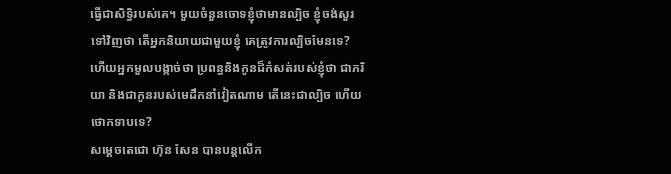ធ្វើជាសិទ្ធិរបស់គេ។ មួយចំនួនចោទខ្ញុំថាមានល្បិច ខ្ញុំចង់សួរទៅវិញថា តើអ្នកនិយាយជាមួយខ្ញុំ គេត្រូវការល្បិចមែនទេ? ហើយអ្នកមួលបង្កាច់ថា ប្រពន្ធនិងកូនដ៏កំសត់របស់ខ្ញុំថា ជាភរិយា និងជាកូនរបស់មេដឹកនាំវៀតណាម តើនេះជាល្បិច ហើយថោកទាបទេ?
សម្តេចតេជោ ហ៊ុន សែន បានបន្តលើក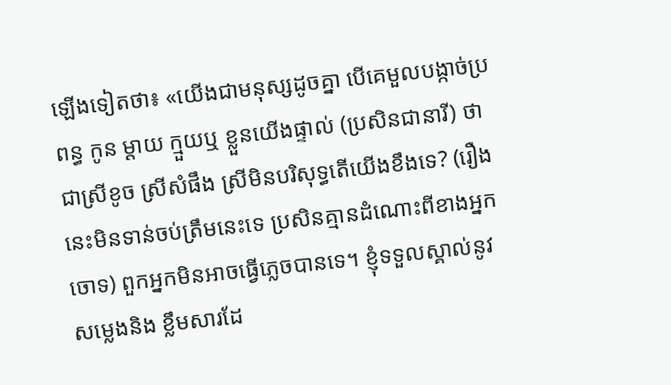ឡើងទៀតថា៖ «យើងជាមនុស្សដូចគ្នា បើគេមួលបង្កាច់ប្រពន្ធ កូន ម្តាយ ក្មួយឬ ខ្លួនយើងផ្ទាល់ (ប្រសិនជានារី) ថាជាស្រីខូច ស្រីសំផឹង ស្រីមិនបរិសុទ្ធតើយើងខឹងទេ? (រឿងនេះមិនទាន់ចប់ត្រឹមនេះទេ ប្រសិនគ្មានដំណោះពីខាងអ្នកចោទ) ពួកអ្នកមិនអាចធ្វើភ្លេចបានទេ។ ខ្ញុំទទួលស្គាល់នូវសម្លេងនិង ខ្លឹមសារដែ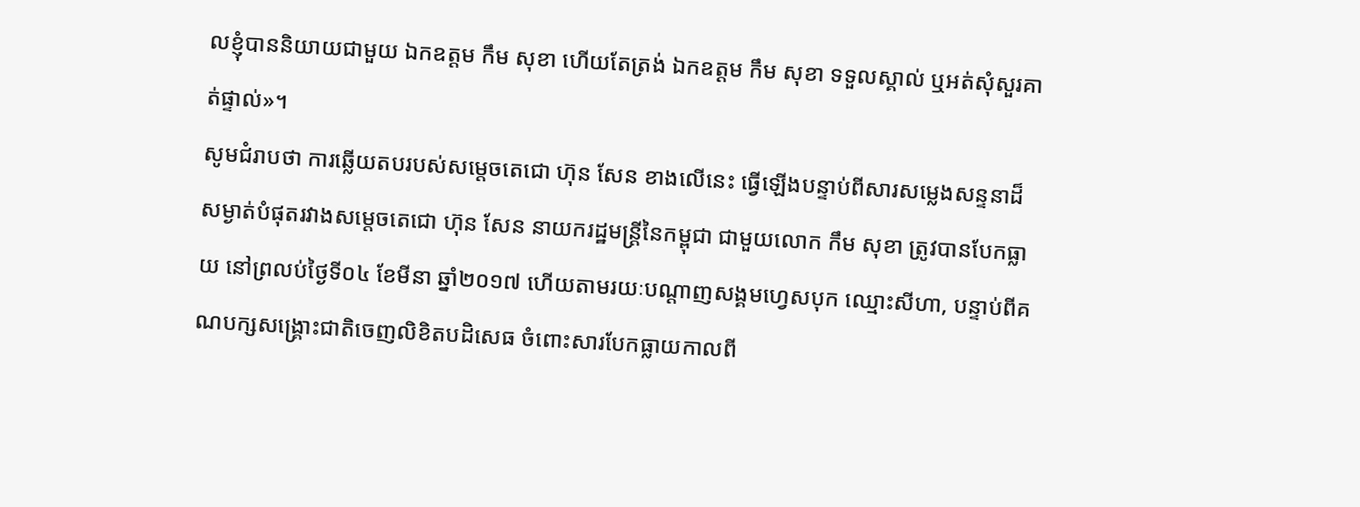លខ្ញុំបាននិយាយជាមួយ ឯកឧត្តម កឹម សុខា ហើយតែត្រង់ ឯកឧត្តម កឹម សុខា ទទួលស្គាល់ ឬអត់សុំសួរគាត់ផ្ទាល់»។
សូមជំរាបថា ការឆ្លើយតបរបស់សម្តេចតេជោ ហ៊ុន សែន ខាងលើនេះ ធ្វើឡើងបន្ទាប់ពីសារសម្លេងសន្ទនាដ៏សម្ងាត់បំផុតរវាងសម្តេចតេជោ ហ៊ុន សែន នាយករដ្ឋមន្រ្តីនៃកម្ពុជា ជាមួយលោក កឹម សុខា ត្រូវបានបែកធ្លាយ នៅព្រលប់ថ្ងៃទី០៤ ខែមីនា ឆ្នាំ២០១៧ ហើយតាមរយៈបណ្តាញសង្គមហ្វេសបុក ឈ្មោះសីហា, បន្ទាប់ពីគណបក្សសង្រ្គោះជាតិចេញលិខិតបដិសេធ ចំពោះសារបែកធ្លាយកាលពី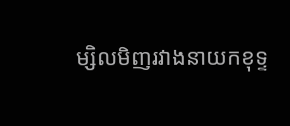ម្សិលមិញរវាងនាយកខុទ្ទ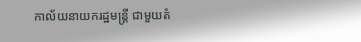កាល័យនាយករដ្ឋមន្រ្តី ជាមួយតំ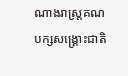ណាងរាស្រ្តគណបក្សសង្រ្គោះជាតិ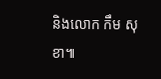និងលោក កឹម សុខា៕